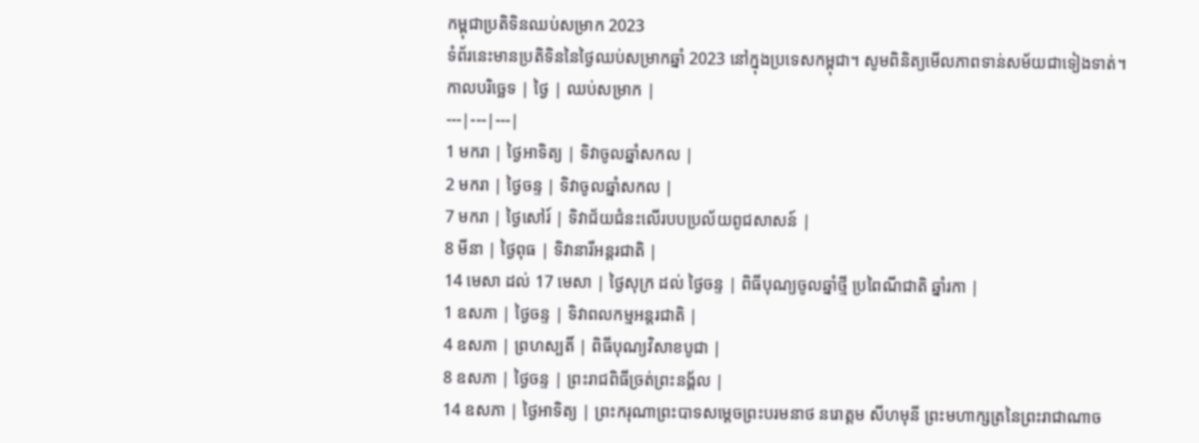កម្ពុជាប្រតិទិនឈប់សម្រាក 2023
ទំព័រនេះមានប្រតិទិននៃថ្ងៃឈប់សម្រាកឆ្នាំ 2023 នៅក្នុងប្រទេសកម្ពុជា។ សូមពិនិត្យមើលភាពទាន់សម័យជាទៀងទាត់។
កាលបរិច្ឆេទ | ថ្ងៃ | ឈប់សម្រាក |
---|---|---|
1 មករា | ថ្ងៃអាទិត្យ | ទិវាចូលឆ្នាំសកល |
2 មករា | ថ្ងៃចន្ទ | ទិវាចូលឆ្នាំសកល |
7 មករា | ថ្ងៃសៅរ៍ | ទិវាជ័យជំនះលើរបបប្រល័យពូជសាសន៍ |
8 មីនា | ថ្ងៃពុធ | ទិវានារីអន្តរជាតិ |
14 មេសា ដល់ 17 មេសា | ថ្ងៃសុក្រ ដល់ ថ្ងៃចន្ទ | ពិធីបុណ្យចូលឆ្នាំថ្មី ប្រពៃណីជាតិ ឆ្នាំរកា |
1 ឧសភា | ថ្ងៃចន្ទ | ទិវាពលកម្មអន្តរជាតិ |
4 ឧសភា | ព្រហស្បតិ៍ | ពិធីបុណ្យវិសាខបូជា |
8 ឧសភា | ថ្ងៃចន្ទ | ព្រះរាជពិធីច្រត់ព្រះនង្គ័ល |
14 ឧសភា | ថ្ងៃអាទិត្យ | ព្រះករុណាព្រះបាទសម្តេចព្រះបរមនាថ នរោត្តម សីហមុនី ព្រះមហាក្សត្រនៃព្រះរាជាណាច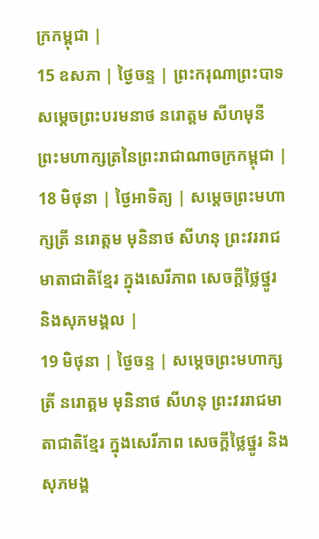ក្រកម្ពុជា |
15 ឧសភា | ថ្ងៃចន្ទ | ព្រះករុណាព្រះបាទសម្តេចព្រះបរមនាថ នរោត្តម សីហមុនី ព្រះមហាក្សត្រនៃព្រះរាជាណាចក្រកម្ពុជា |
18 មិថុនា | ថ្ងៃអាទិត្យ | សម្តេចព្រះមហាក្សត្រី នរោត្តម មុនិនាថ សីហនុ ព្រះវររាជមាតាជាតិខ្មែរ ក្នុងសេរីភាព សេចក្តីថ្លៃថ្នូរ និងសុភមង្គល |
19 មិថុនា | ថ្ងៃចន្ទ | សម្តេចព្រះមហាក្សត្រី នរោត្តម មុនិនាថ សីហនុ ព្រះវររាជមាតាជាតិខ្មែរ ក្នុងសេរីភាព សេចក្តីថ្លៃថ្នូរ និងសុភមង្គ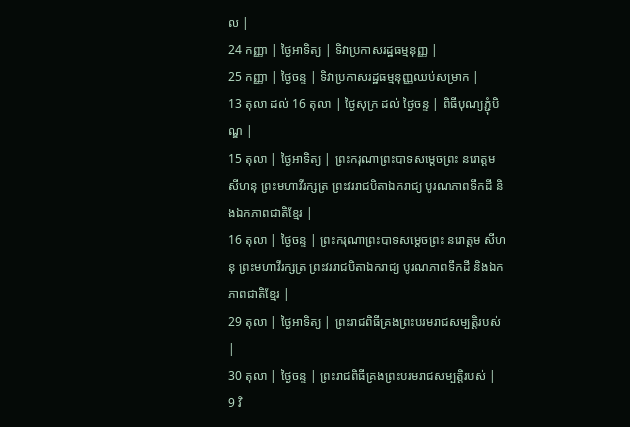ល |
24 កញ្ញា | ថ្ងៃអាទិត្យ | ទិវាប្រកាសរដ្ឋធម្មនុញ្ញ |
25 កញ្ញា | ថ្ងៃចន្ទ | ទិវាប្រកាសរដ្ឋធម្មនុញ្ញឈប់សម្រាក |
13 តុលា ដល់ 16 តុលា | ថ្ងៃសុក្រ ដល់ ថ្ងៃចន្ទ | ពិធីបុណ្យភ្ជុំបិណ្ឌ |
15 តុលា | ថ្ងៃអាទិត្យ | ព្រះករុណាព្រះបាទសម្តេចព្រះ នរោត្តម សីហនុ ព្រះមហាវីរក្សត្រ ព្រះវររាជបិតាឯករាជ្យ បូរណភាពទឹកដី និងឯកភាពជាតិខ្មែរ |
16 តុលា | ថ្ងៃចន្ទ | ព្រះករុណាព្រះបាទសម្តេចព្រះ នរោត្តម សីហនុ ព្រះមហាវីរក្សត្រ ព្រះវររាជបិតាឯករាជ្យ បូរណភាពទឹកដី និងឯកភាពជាតិខ្មែរ |
29 តុលា | ថ្ងៃអាទិត្យ | ព្រះរាជពិធីគ្រងព្រះបរមរាជសម្បត្តិរបស់ |
30 តុលា | ថ្ងៃចន្ទ | ព្រះរាជពិធីគ្រងព្រះបរមរាជសម្បត្តិរបស់ |
9 វិ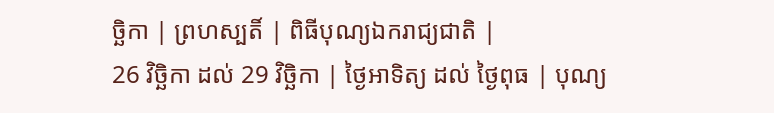ច្ឆិកា | ព្រហស្បតិ៍ | ពិធីបុណ្យឯករាជ្យជាតិ |
26 វិច្ឆិកា ដល់ 29 វិច្ឆិកា | ថ្ងៃអាទិត្យ ដល់ ថ្ងៃពុធ | បុណ្យ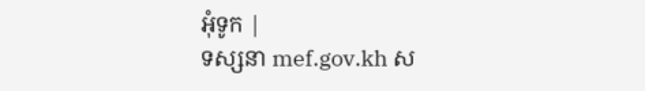អុំទូក |
ទស្សនា mef.gov.kh ស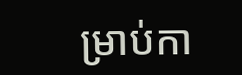ម្រាប់កា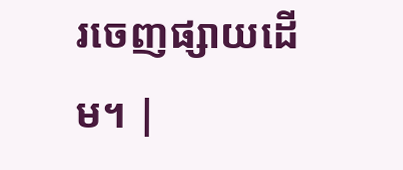រចេញផ្សាយដើម។ |